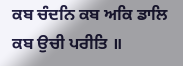ਕਬ ਚੰਦਨਿ ਕਬ ਅਕਿ ਡਾਲਿ ਕਬ ਉਚੀ ਪਰੀਤਿ ॥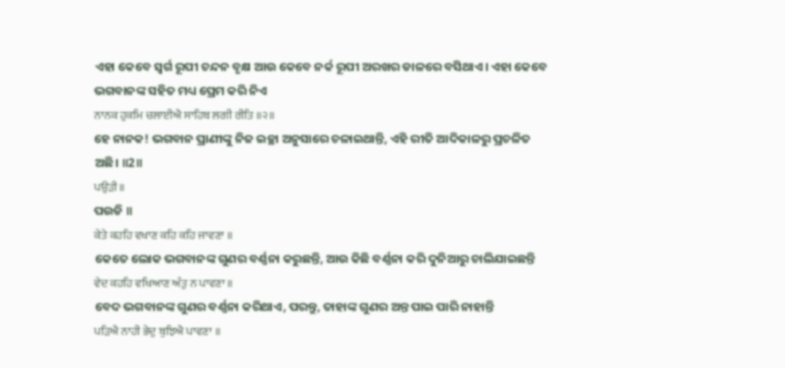ଏହା କେବେ ସ୍ଵର୍ଗ ରୂପୀ ଚନ୍ଦନ ବୃକ୍ଷ ଆଉ କେବେ ନର୍କ ରୂପୀ ଅରଖର ଡାଳରେ ବସିଥାଏ। ଏହା କେବେ ଭଗବାନଙ୍କ ସହିତ ମଧ୍ୟ ପ୍ରେମ କରି ନିଏ
ਨਾਨਕ ਹੁਕਮਿ ਚਲਾਈਐ ਸਾਹਿਬ ਲਗੀ ਰੀਤਿ ॥੨॥
ହେ ନାନକ! ଭଗବାନ ପ୍ରାଣୀଙ୍କୁ ନିଜ ଇଚ୍ଛା ଅନୁସାରେ ଚଳାଇଥାନ୍ତି, ଏହି ରୀତି ଆଦିକାଳରୁ ପ୍ରଚଳିତ ଅଛି। ॥2॥
ਪਉੜੀ ॥
ପଉଡି ॥
ਕੇਤੇ ਕਹਹਿ ਵਖਾਣ ਕਹਿ ਕਹਿ ਜਾਵਣਾ ॥
କେତେ ଲୋକ ଭଗବାନଙ୍କ ଗୁଣର ବର୍ଣ୍ଣନା କରୁଛନ୍ତି, ଆଉ କିଛି ବର୍ଣ୍ଣନା କରି ଦୁନିଆରୁ ଚାଲିଯାଇଛନ୍ତି
ਵੇਦ ਕਹਹਿ ਵਖਿਆਣ ਅੰਤੁ ਨ ਪਾਵਣਾ ॥
ବେଦ ଭଗବାନଙ୍କ ଗୁଣର ବର୍ଣ୍ଣନା କରିଥାଏ, ପରନ୍ତୁ, ତାହାଙ୍କ ଗୁଣର ଅନ୍ତ ପାଇ ପାରି ନାହାନ୍ତି
ਪੜਿਐ ਨਾਹੀ ਭੇਦੁ ਬੁਝਿਐ ਪਾਵਣਾ ॥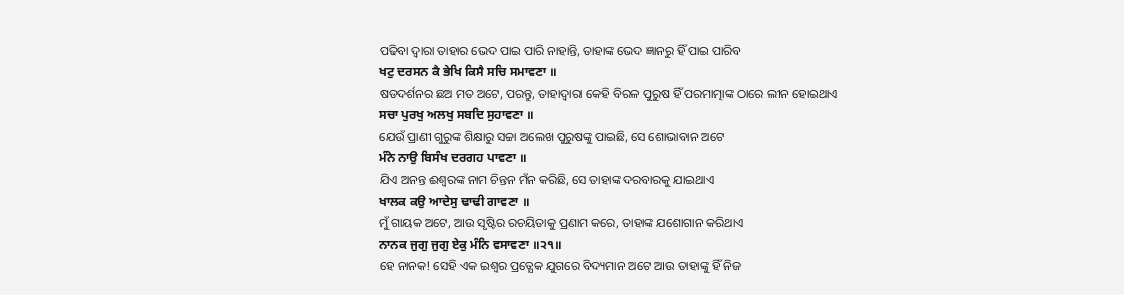ପଢିବା ଦ୍ଵାରା ତାହାର ଭେଦ ପାଇ ପାରି ନାହାନ୍ତି, ତାହାଙ୍କ ଭେଦ ଜ୍ଞାନରୁ ହିଁ ପାଇ ପାରିବ
ਖਟੁ ਦਰਸਨ ਕੈ ਭੇਖਿ ਕਿਸੈ ਸਚਿ ਸਮਾਵਣਾ ॥
ଷଡଦର୍ଶନର ଛଅ ମତ ଅଟେ, ପରନ୍ତୁ, ତାହାଦ୍ୱାରା କେହି ବିରଳ ପୁରୁଷ ହିଁ ପରମାତ୍ମାଙ୍କ ଠାରେ ଲୀନ ହୋଇଥାଏ
ਸਚਾ ਪੁਰਖੁ ਅਲਖੁ ਸਬਦਿ ਸੁਹਾਵਣਾ ॥
ଯେଉଁ ପ୍ରାଣୀ ଗୁରୁଙ୍କ ଶିକ୍ଷାରୁ ସଚ୍ଚା ଅଲେଖ ପୁରୁଷଙ୍କୁ ପାଇଛି, ସେ ଶୋଭାବାନ ଅଟେ
ਮੰਨੇ ਨਾਉ ਬਿਸੰਖ ਦਰਗਹ ਪਾਵਣਾ ॥
ଯିଏ ଅନନ୍ତ ଈଶ୍ବରଙ୍କ ନାମ ଚିନ୍ତନ ମଁନ କରିଛି, ସେ ତାହାଙ୍କ ଦରବାରକୁ ଯାଇଥାଏ
ਖਾਲਕ ਕਉ ਆਦੇਸੁ ਢਾਢੀ ਗਾਵਣਾ ॥
ମୁଁ ଗାୟକ ଅଟେ, ଆଉ ସୃଷ୍ଟିର ରଚୟିତାକୁ ପ୍ରଣାମ କରେ, ତାହାଙ୍କ ଯଶୋଗାନ କରିଥାଏ
ਨਾਨਕ ਜੁਗੁ ਜੁਗੁ ਏਕੁ ਮੰਨਿ ਵਸਾਵਣਾ ॥੨੧॥
ହେ ନାନକ! ସେହି ଏକ ଇଶ୍ଵର ପ୍ରତ୍ଯେକ ଯୁଗରେ ବିଦ୍ୟମାନ ଅଟେ ଆଉ ତାହାଙ୍କୁ ହିଁ ନିଜ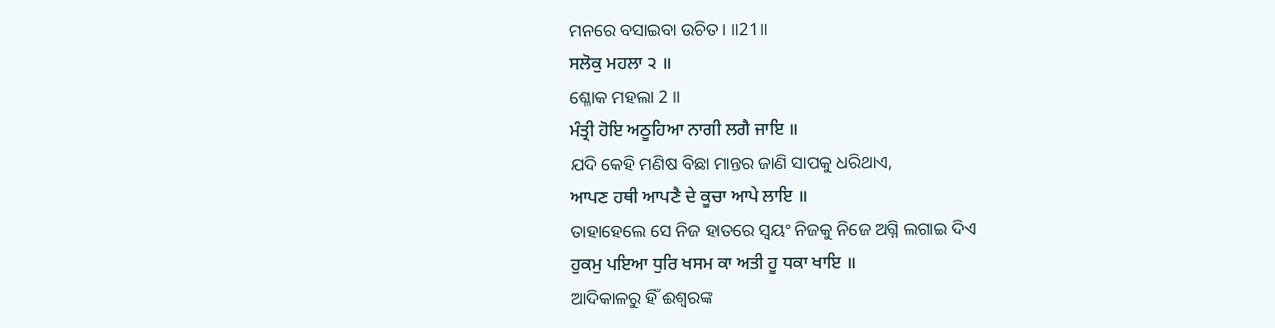ମନରେ ବସାଇବା ଉଚିତ। ॥21॥
ਸਲੋਕੁ ਮਹਲਾ ੨ ॥
ଶ୍ଳୋକ ମହଲା 2 ॥
ਮੰਤ੍ਰੀ ਹੋਇ ਅਠੂਹਿਆ ਨਾਗੀ ਲਗੈ ਜਾਇ ॥
ଯଦି କେହି ମଣିଷ ବିଛା ମାନ୍ତର ଜାଣି ସାପକୁ ଧରିଥାଏ,
ਆਪਣ ਹਥੀ ਆਪਣੈ ਦੇ ਕੂਚਾ ਆਪੇ ਲਾਇ ॥
ତାହାହେଲେ ସେ ନିଜ ହାତରେ ସ୍ଵୟଂ ନିଜକୁ ନିଜେ ଅଗ୍ନି ଲଗାଇ ଦିଏ
ਹੁਕਮੁ ਪਇਆ ਧੁਰਿ ਖਸਮ ਕਾ ਅਤੀ ਹੂ ਧਕਾ ਖਾਇ ॥
ଆଦିକାଳରୁ ହିଁ ଈଶ୍ବରଙ୍କ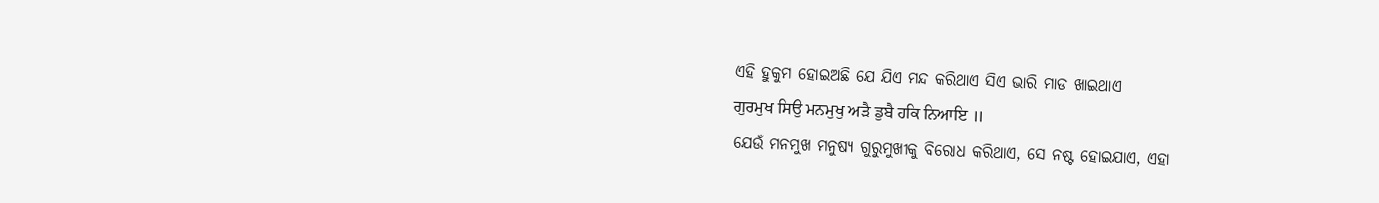ଏହି ହୁକୁମ ହୋଇଅଛି ଯେ ଯିଏ ମନ୍ଦ କରିଥାଏ ସିଏ ଭାରି ମାଡ ଖାଇଥାଏ
ਗੁਰਮੁਖ ਸਿਉ ਮਨਮੁਖੁ ਅੜੈ ਡੁਬੈ ਹਕਿ ਨਿਆਇ ॥
ଯେଉଁ ମନମୁଖ ମନୁଷ୍ୟ ଗୁରୁମୁଖୀକୁ ବିରୋଧ କରିଥାଏ, ସେ ନଷ୍ଟ ହୋଇଯାଏ, ଏହା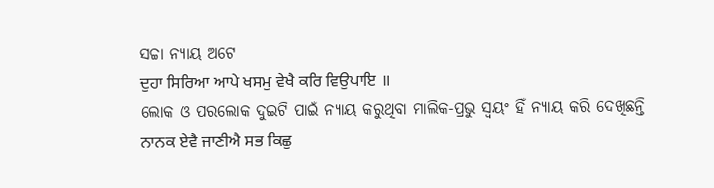ସଚ୍ଚା ନ୍ୟାୟ ଅଟେ
ਦੁਹਾ ਸਿਰਿਆ ਆਪੇ ਖਸਮੁ ਵੇਖੈ ਕਰਿ ਵਿਉਪਾਇ ॥
ଲୋକ ଓ ପରଲୋକ ଦୁଇଟି ପାଇଁ ନ୍ୟାୟ କରୁଥିବା ମାଲିକ-ପ୍ରଭୁ ସ୍ଵୟଂ ହିଁ ନ୍ୟାୟ କରି ଦେଖିଛନ୍ତି
ਨਾਨਕ ਏਵੈ ਜਾਣੀਐ ਸਭ ਕਿਛੁ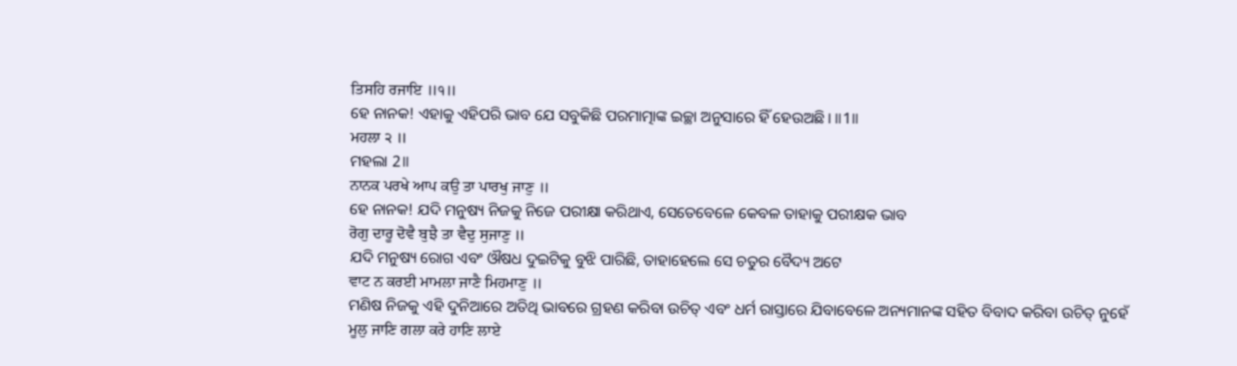ਤਿਸਹਿ ਰਜਾਇ ॥੧॥
ହେ ନାନକ! ଏହାକୁ ଏହିପରି ଭାବ ଯେ ସବୁକିଛି ପରମାତ୍ମାଙ୍କ ଇଚ୍ଛା ଅନୁସାରେ ହିଁ ହେଉଅଛି। ॥1॥
ਮਹਲਾ ੨ ॥
ମହଲା 2॥
ਨਾਨਕ ਪਰਖੇ ਆਪ ਕਉ ਤਾ ਪਾਰਖੁ ਜਾਣੁ ॥
ହେ ନାନକ! ଯଦି ମନୁଷ୍ୟ ନିଜକୁ ନିଜେ ପରୀକ୍ଷା କରିଥାଏ, ସେତେବେଳେ କେବଳ ତାହାକୁ ପରୀକ୍ଷକ ଭାବ
ਰੋਗੁ ਦਾਰੂ ਦੋਵੈ ਬੁਝੈ ਤਾ ਵੈਦੁ ਸੁਜਾਣੁ ॥
ଯଦି ମନୁଷ୍ୟ ରୋଗ ଏବଂ ଔଷଧ ଦୁଇଟିକୁ ବୁଝି ପାରିଛି, ତାହାହେଲେ ସେ ଚତୁର ବୈଦ୍ୟ ଅଟେ
ਵਾਟ ਨ ਕਰਈ ਮਾਮਲਾ ਜਾਣੈ ਮਿਹਮਾਣੁ ॥
ମଣିଷ ନିଜକୁ ଏହି ଦୁନିଆରେ ଅତିଥି ଭାବରେ ଗ୍ରହଣ କରିବା ଉଚିତ୍ ଏବଂ ଧର୍ମ ରାସ୍ତାରେ ଯିବାବେଳେ ଅନ୍ୟମାନଙ୍କ ସହିତ ବିବାଦ କରିବା ଉଚିତ୍ ନୁହେଁ
ਮੂਲੁ ਜਾਣਿ ਗਲਾ ਕਰੇ ਹਾਣਿ ਲਾਏ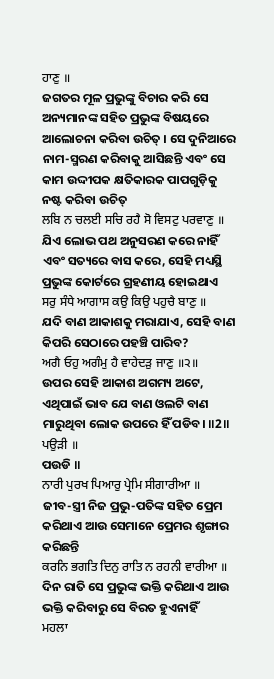ਹਾਣੁ ॥
ଜଗତର ମୂଳ ପ୍ରଭୁଙ୍କୁ ବିଚାର କରି ସେ ଅନ୍ୟମାନଙ୍କ ସହିତ ପ୍ରଭୁଙ୍କ ବିଷୟରେ ଆଲୋଚନା କରିବା ଉଚିତ୍ । ସେ ଦୁନିଆରେ ନାମ-ସ୍ମରଣ କରିବାକୁ ଆସିଛନ୍ତି ଏବଂ ସେ କାମ ଉଦ୍ଦୀପକ କ୍ଷତିକାରକ ପାପଗୁଡ଼ିକୁ ନଷ୍ଟ କରିବା ଉଚିତ୍
ਲਬਿ ਨ ਚਲਈ ਸਚਿ ਰਹੈ ਸੋ ਵਿਸਟੁ ਪਰਵਾਣੁ ॥
ଯିଏ ଲୋଭ ପଥ ଅନୁସରଣ କରେ ନାହିଁ ଏବଂ ସତ୍ୟରେ ବାସ କରେ, ସେହି ମଧ୍ୟସ୍ଥି ପ୍ରଭୁଙ୍କ କୋର୍ଟରେ ଗ୍ରହଣୀୟ ହୋଇଥାଏ
ਸਰੁ ਸੰਧੇ ਆਗਾਸ ਕਉ ਕਿਉ ਪਹੁਚੈ ਬਾਣੁ ॥
ଯଦି ବାଣ ଆକାଶକୁ ମରାଯାଏ, ସେହି ବାଣ କିପରି ସେଠାରେ ପହଞ୍ଚି ପାରିବ?
ਅਗੈ ਓਹੁ ਅਗੰਮੁ ਹੈ ਵਾਹੇਦੜੁ ਜਾਣੁ ॥੨॥
ଉପର ସେହି ଆକାଶ ଅଗମ୍ୟ ଅଟେ, ଏଥିପାଇଁ ଭାବ ଯେ ବାଣ ଓଲଟି ବାଣ ମାରୁଥିବା ଲୋକ ଉପରେ ହିଁ ପଡିବ। ॥2॥
ਪਉੜੀ ॥
ପଉଡି ॥
ਨਾਰੀ ਪੁਰਖ ਪਿਆਰੁ ਪ੍ਰੇਮਿ ਸੀਗਾਰੀਆ ॥
ଜୀବ-ସ୍ତ୍ରୀ ନିଜ ପ୍ରଭୁ-ପତିଙ୍କ ସହିତ ପ୍ରେମ କରିଥାଏ ଆଉ ସେମାନେ ପ୍ରେମର ଶୃଙ୍ଗାର କରିଛନ୍ତି
ਕਰਨਿ ਭਗਤਿ ਦਿਨੁ ਰਾਤਿ ਨ ਰਹਨੀ ਵਾਰੀਆ ॥
ଦିନ ରାତି ସେ ପ୍ରଭୁଙ୍କ ଭକ୍ତି କରିଥାଏ ଆଉ ଭକ୍ତି କରିବାରୁ ସେ ବିରତ ହୁଏନାହିଁ
ਮਹਲਾ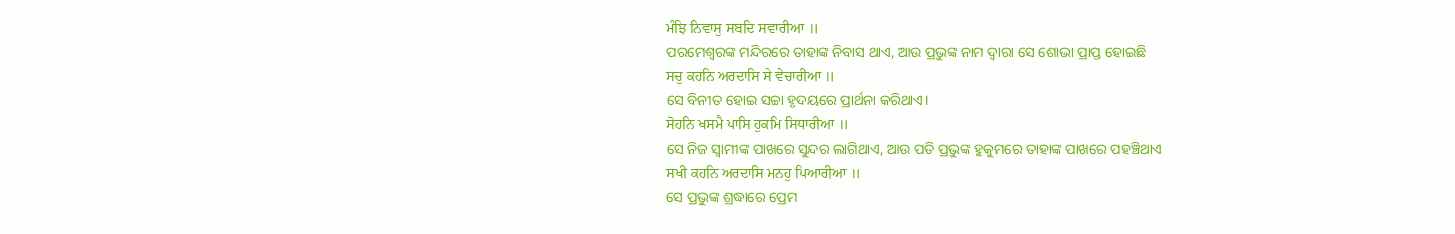ਮੰਝਿ ਨਿਵਾਸੁ ਸਬਦਿ ਸਵਾਰੀਆ ॥
ପରମେଶ୍ଵରଙ୍କ ମନ୍ଦିରରେ ତାହାଙ୍କ ନିବାସ ଥାଏ, ଆଉ ପ୍ରଭୁଙ୍କ ନାମ ଦ୍ଵାରା ସେ ଶୋଭା ପ୍ରାପ୍ତ ହୋଇଛି
ਸਚੁ ਕਹਨਿ ਅਰਦਾਸਿ ਸੇ ਵੇਚਾਰੀਆ ॥
ସେ ବିନୀତ ହୋଇ ସଚ୍ଚା ହୃଦୟରେ ପ୍ରାର୍ଥନା କରିଥାଏ।
ਸੋਹਨਿ ਖਸਮੈ ਪਾਸਿ ਹੁਕਮਿ ਸਿਧਾਰੀਆ ॥
ସେ ନିଜ ସ୍ଵାମୀଙ୍କ ପାଖରେ ସୁନ୍ଦର ଲାଗିଥାଏ, ଆଉ ପତି ପ୍ରଭୁଙ୍କ ହୁକୁମରେ ତାହାଙ୍କ ପାଖରେ ପହଞ୍ଚିଥାଏ
ਸਖੀ ਕਹਨਿ ਅਰਦਾਸਿ ਮਨਹੁ ਪਿਆਰੀਆ ॥
ସେ ପ୍ରଭୁଙ୍କ ଶ୍ରଦ୍ଧାରେ ପ୍ରେମ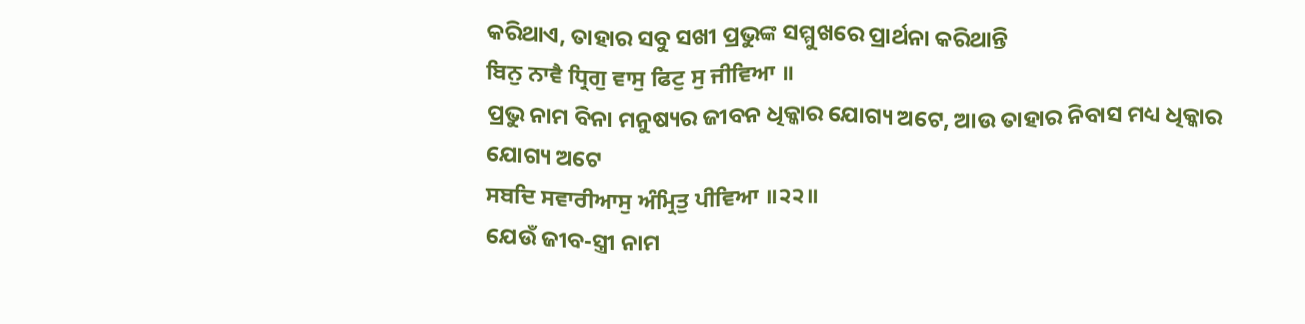କରିଥାଏ, ତାହାର ସବୁ ସଖୀ ପ୍ରଭୁଙ୍କ ସମ୍ମୁଖରେ ପ୍ରାର୍ଥନା କରିଥାନ୍ତି
ਬਿਨੁ ਨਾਵੈ ਧ੍ਰਿਗੁ ਵਾਸੁ ਫਿਟੁ ਸੁ ਜੀਵਿਆ ॥
ପ୍ରଭୁ ନାମ ବିନା ମନୁଷ୍ୟର ଜୀବନ ଧିକ୍କାର ଯୋଗ୍ୟ ଅଟେ, ଆଉ ତାହାର ନିବାସ ମଧ୍ୟ ଧିକ୍କାର ଯୋଗ୍ୟ ଅଟେ
ਸਬਦਿ ਸਵਾਰੀਆਸੁ ਅੰਮ੍ਰਿਤੁ ਪੀਵਿਆ ॥੨੨॥
ଯେଉଁ ଜୀବ-ସ୍ତ୍ରୀ ନାମ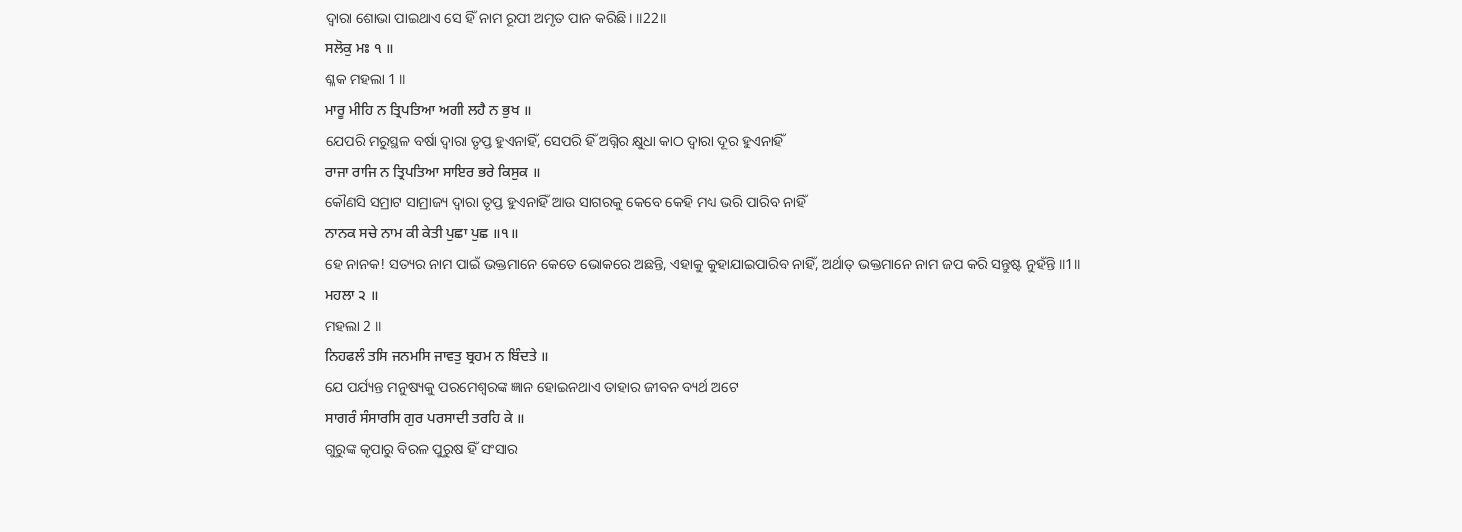ଦ୍ଵାରା ଶୋଭା ପାଇଥାଏ ସେ ହିଁ ନାମ ରୂପୀ ଅମୃତ ପାନ କରିଛି। ॥22॥
ਸਲੋਕੁ ਮਃ ੧ ॥
ଶ୍ଳକ ମହଲା 1 ॥
ਮਾਰੂ ਮੀਹਿ ਨ ਤ੍ਰਿਪਤਿਆ ਅਗੀ ਲਹੈ ਨ ਭੁਖ ॥
ଯେପରି ମରୁସ୍ଥଳ ବର୍ଷା ଦ୍ଵାରା ତୃପ୍ତ ହୁଏନାହିଁ, ସେପରି ହିଁ ଅଗ୍ନିର କ୍ଷୁଧା କାଠ ଦ୍ଵାରା ଦୂର ହୁଏନାହିଁ
ਰਾਜਾ ਰਾਜਿ ਨ ਤ੍ਰਿਪਤਿਆ ਸਾਇਰ ਭਰੇ ਕਿਸੁਕ ॥
କୌଣସି ସମ୍ରାଟ ସାମ୍ରାଜ୍ୟ ଦ୍ଵାରା ତୃପ୍ତ ହୁଏନାହିଁ ଆଉ ସାଗରକୁ କେବେ କେହି ମଧ୍ୟ ଭରି ପାରିବ ନାହିଁ
ਨਾਨਕ ਸਚੇ ਨਾਮ ਕੀ ਕੇਤੀ ਪੁਛਾ ਪੁਛ ॥੧॥
ହେ ନାନକ! ସତ୍ୟର ନାମ ପାଇଁ ଭକ୍ତମାନେ କେତେ ଭୋକରେ ଅଛନ୍ତି, ଏହାକୁ କୁହାଯାଇପାରିବ ନାହିଁ, ଅର୍ଥାତ୍ ଭକ୍ତମାନେ ନାମ ଜପ କରି ସନ୍ତୁଷ୍ଟ ନୁହଁନ୍ତି ॥1॥
ਮਹਲਾ ੨ ॥
ମହଲା 2 ॥
ਨਿਹਫਲੰ ਤਸਿ ਜਨਮਸਿ ਜਾਵਤੁ ਬ੍ਰਹਮ ਨ ਬਿੰਦਤੇ ॥
ଯେ ପର୍ଯ୍ୟନ୍ତ ମନୁଷ୍ୟକୁ ପରମେଶ୍ଵରଙ୍କ ଜ୍ଞାନ ହୋଇନଥାଏ ତାହାର ଜୀବନ ବ୍ୟର୍ଥ ଅଟେ
ਸਾਗਰੰ ਸੰਸਾਰਸਿ ਗੁਰ ਪਰਸਾਦੀ ਤਰਹਿ ਕੇ ॥
ଗୁରୁଙ୍କ କୃପାରୁ ବିରଳ ପୁରୁଷ ହିଁ ସଂସାର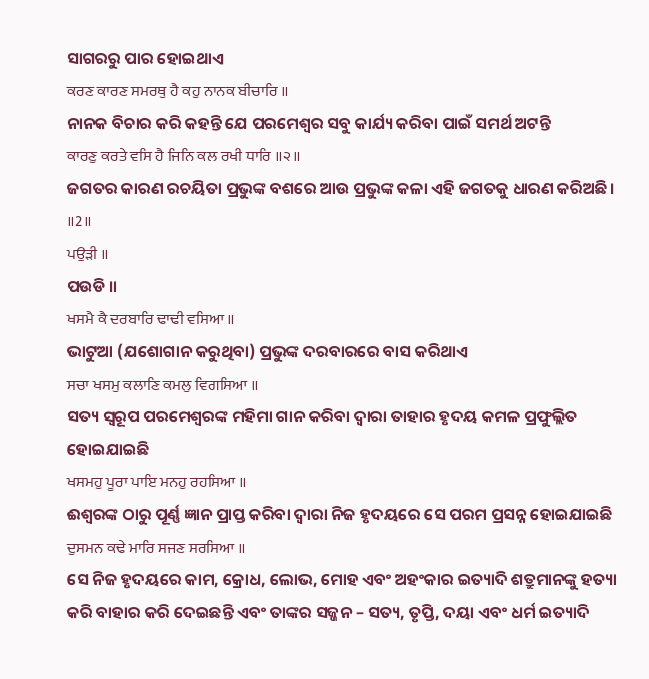ସାଗରରୁ ପାର ହୋଇଥାଏ
ਕਰਣ ਕਾਰਣ ਸਮਰਥੁ ਹੈ ਕਹੁ ਨਾਨਕ ਬੀਚਾਰਿ ॥
ନାନକ ବିଚାର କରି କହନ୍ତି ଯେ ପରମେଶ୍ଵର ସବୁ କାର୍ଯ୍ୟ କରିବା ପାଇଁ ସମର୍ଥ ଅଟନ୍ତି
ਕਾਰਣੁ ਕਰਤੇ ਵਸਿ ਹੈ ਜਿਨਿ ਕਲ ਰਖੀ ਧਾਰਿ ॥੨॥
ଜଗତର କାରଣ ରଚୟିତା ପ୍ରଭୁଙ୍କ ବଶରେ ଆଉ ପ୍ରଭୁଙ୍କ କଳା ଏହି ଜଗତକୁ ଧାରଣ କରିଅଛି। ॥2॥
ਪਉੜੀ ॥
ପଉଡି ॥
ਖਸਮੈ ਕੈ ਦਰਬਾਰਿ ਢਾਢੀ ਵਸਿਆ ॥
ଭାଟୁଆ (ଯଶୋଗାନ କରୁଥିବା) ପ୍ରଭୁଙ୍କ ଦରବାରରେ ବାସ କରିଥାଏ
ਸਚਾ ਖਸਮੁ ਕਲਾਣਿ ਕਮਲੁ ਵਿਗਸਿਆ ॥
ସତ୍ୟ ସ୍ୱରୂପ ପରମେଶ୍ଵରଙ୍କ ମହିମା ଗାନ କରିବା ଦ୍ଵାରା ତାହାର ହୃଦୟ କମଳ ପ୍ରଫୁଲ୍ଲିତ ହୋଇଯାଇଛି
ਖਸਮਹੁ ਪੂਰਾ ਪਾਇ ਮਨਹੁ ਰਹਸਿਆ ॥
ଈଶ୍ବରଙ୍କ ଠାରୁ ପୂର୍ଣ୍ଣ ଜ୍ଞାନ ପ୍ରାପ୍ତ କରିବା ଦ୍ଵାରା ନିଜ ହୃଦୟରେ ସେ ପରମ ପ୍ରସନ୍ନ ହୋଇଯାଇଛି
ਦੁਸਮਨ ਕਢੇ ਮਾਰਿ ਸਜਣ ਸਰਸਿਆ ॥
ସେ ନିଜ ହୃଦୟରେ କାମ, କ୍ରୋଧ, ଲୋଭ, ମୋହ ଏବଂ ଅହଂକାର ଇତ୍ୟାଦି ଶତ୍ରୁମାନଙ୍କୁ ହତ୍ୟା କରି ବାହାର କରି ଦେଇଛନ୍ତି ଏବଂ ତାଙ୍କର ସଜ୍ଜନ – ସତ୍ୟ, ତୃପ୍ତି, ଦୟା ଏବଂ ଧର୍ମ ଇତ୍ୟାଦି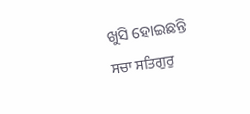ଖୁସି ହୋଇଛନ୍ତି
ਸਚਾ ਸਤਿਗੁਰੁ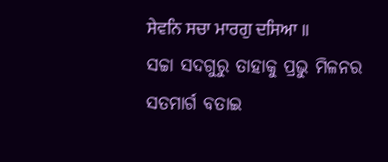ਸੇਵਨਿ ਸਚਾ ਮਾਰਗੁ ਦਸਿਆ ॥
ସଚ୍ଚା ସଦଗୁରୁ ତାହାକୁ ପ୍ରଭୁ ମିଳନର ସତମାର୍ଗ ବତାଇ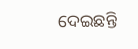ଦେଇଛନ୍ତି